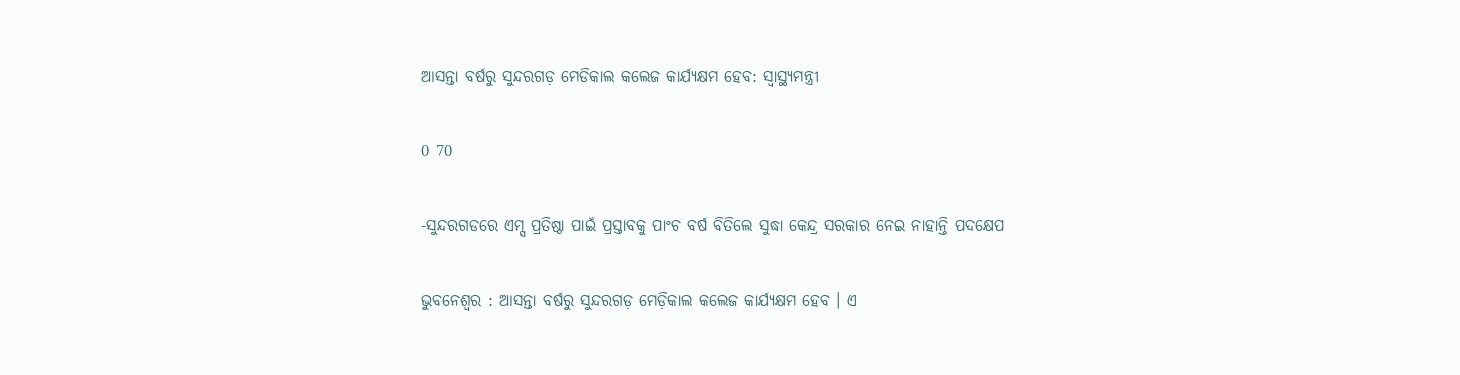ଆସନ୍ତା ବର୍ଷରୁ ସୁନ୍ଦରଗଡ଼ ମେଡିକାଲ କଲେଜ କାର୍ଯ୍ୟକ୍ଷମ ହେବ: ସ୍ୱାସ୍ଥ୍ୟମନ୍ତ୍ରୀ

0 70

-ସୁନ୍ଦରଗଡରେ ଏମ୍ସ ପ୍ରତିଷ୍ଠା ପାଇଁ ପ୍ରସ୍ତାବକୁ ପାଂଚ ବର୍ଷ ବିତିଲେ ସୁଦ୍ଧା କେନ୍ଦ୍ର ସରକାର ନେଇ ନାହାନ୍ତି ପଦକ୍ଷେପ

ଭୁବନେଶ୍ୱର : ଆସନ୍ତା ବର୍ଷରୁ ସୁନ୍ଦରଗଡ଼ ମେଡ଼ିକାଲ କଲେଜ କାର୍ଯ୍ୟକ୍ଷମ ହେବ । ଏ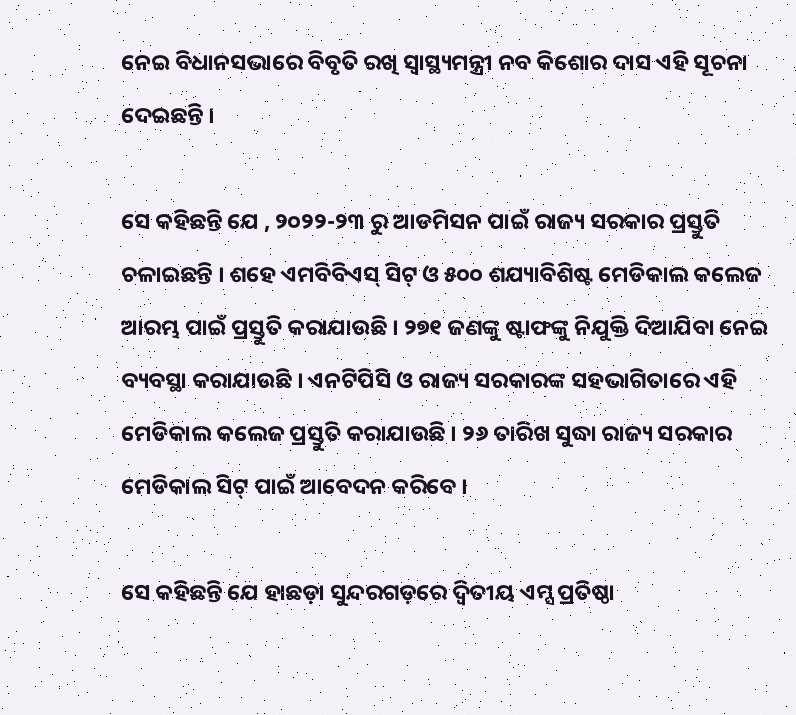ନେଇ ବିଧାନସଭାରେ ବିବୃତି ରଖି ସ୍ୱାସ୍ଥ୍ୟମନ୍ତ୍ରୀ ନବ କିଶୋର ଦାସ ଏହି ସୂଚନା ଦେଇଛନ୍ତି ।

ସେ କହିଛନ୍ତି ଯେ , ୨୦୨୨-୨୩ ରୁ ଆଡମିସନ ପାଇଁ ରାଜ୍ୟ ସରକାର ପ୍ରସ୍ତୁତି ଚଳାଇଛନ୍ତି । ଶହେ ଏମବିବିଏସ୍ ସିଟ୍ ଓ ୫୦୦ ଶଯ୍ୟାବିଶିଷ୍ଟ ମେଡିକାଲ କଲେଜ ଆରମ୍ଭ ପାଇଁ ପ୍ରସ୍ତୁତି କରାଯାଉଛି । ୨୭୧ ଜଣଙ୍କୁ ଷ୍ଟାଫଙ୍କୁ ନିଯୁକ୍ତି ଦିଆଯିବା ନେଇ ବ୍ୟବସ୍ଥା କରାଯାଉଛି । ଏନଟିପିସି ଓ ରାଜ୍ୟ ସରକାରଙ୍କ ସହଭାଗିତାରେ ଏହି ମେଡିକାଲ କଲେଜ ପ୍ରସ୍ତୁତି କରାଯାଉଛି । ୨୬ ତାରିଖ ସୁଦ୍ଧା ରାଜ୍ୟ ସରକାର ମେଡିକାଲ ସିଟ୍ ପାଇଁ ଆବେଦନ କରିବେ ।

ସେ କହିଛନ୍ତି ଯେ ହାଛଡ଼ା ସୁନ୍ଦରଗଡ଼ରେ ଦ୍ୱିତୀୟ ଏମ୍ସ ପ୍ରତିଷ୍ଠା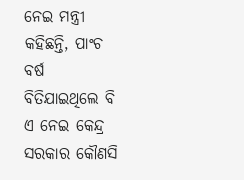ନେଇ ମନ୍ତ୍ରୀ କହିଛନ୍ତି, ପାଂଚ ବର୍ଷ ବିତିଯାଇଥିଲେ ବି ଏ ନେଇ କେନ୍ଦ୍ର ସରକାର କୌଣସି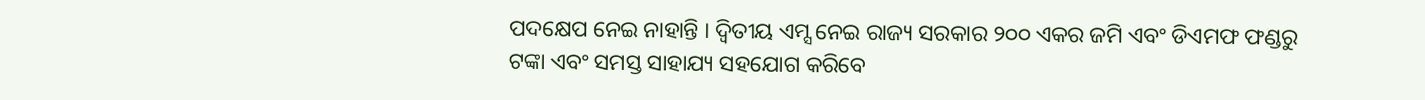ପଦକ୍ଷେପ ନେଇ ନାହାନ୍ତି । ଦ୍ୱିତୀୟ ଏମ୍ସ ନେଇ ରାଜ୍ୟ ସରକାର ୨୦୦ ଏକର ଜମି ଏବଂ ଡିଏମଫ ଫଣ୍ଡରୁ ଟଙ୍କା ଏବଂ ସମସ୍ତ ସାହାଯ୍ୟ ସହଯୋଗ କରିବେ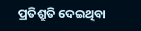ପ୍ରତିଶ୍ରୁତି ଦେଇଥିବା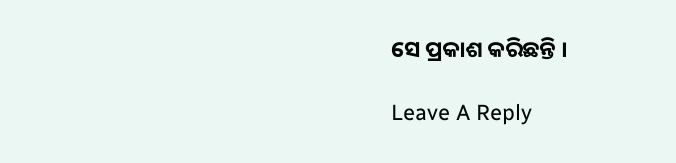ସେ ପ୍ରକାଶ କରିଛନ୍ତି ।

Leave A Reply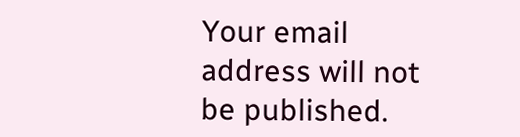Your email address will not be published.